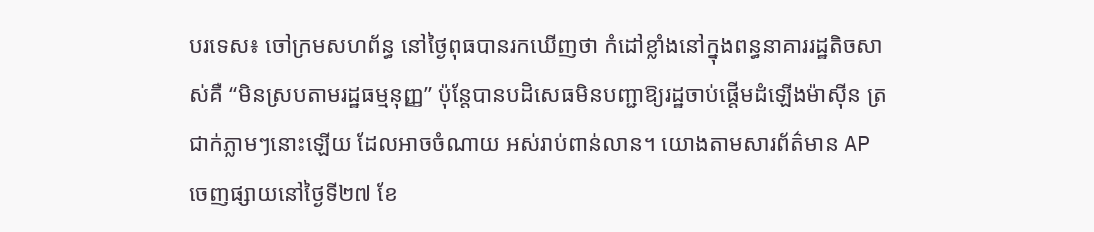បរទេស៖ ចៅក្រមសហព័ន្ធ នៅថ្ងៃពុធបានរកឃើញថា កំដៅខ្លាំងនៅក្នុងពន្ធនាគាររដ្ឋតិចសាស់គឺ “មិនស្របតាមរដ្ឋធម្មនុញ្ញ” ប៉ុន្តែបានបដិសេធមិនបញ្ជាឱ្យរដ្ឋចាប់ផ្តើមដំឡើងម៉ាស៊ីន ត្រជាក់ភ្លាមៗនោះឡើយ ដែលអាចចំណាយ អស់រាប់ពាន់លាន។ យោងតាមសារព័ត៌មាន AP ចេញផ្សាយនៅថ្ងៃទី២៧ ខែ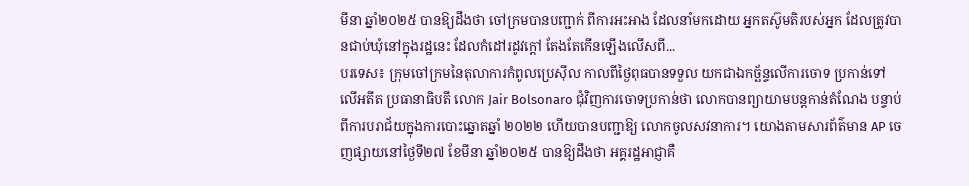មីនា ឆ្នាំ២០២៥ បានឱ្យដឹងថា ចៅក្រមបានបញ្ជាក់ ពីការអះអាង ដែលនាំមកដោយ អ្នកតស៊ូមតិរបស់អ្នក ដែលត្រូវបានជាប់ឃុំនៅក្នុងរដ្ឋនេះ ដែលកំដៅរដូវក្តៅ តែងតែកើនឡើងលើសពី...
បរទេស៖ ក្រុមចៅក្រមនៃតុលាការកំពូលប្រេស៊ីល កាលពីថ្ងៃពុធបានទទួល យកជាឯកច្ឆ័ន្ទលើការចោទ ប្រកាន់ទៅលើអតីត ប្រធានាធិបតី លោក Jair Bolsonaro ជុំវិញការចោទប្រកាន់ថា លោកបានព្យាយាមបន្តកាន់តំណែង បន្ទាប់ពីការបរាជ័យក្នុងការបោះឆ្នោតឆ្នាំ ២០២២ ហើយបានបញ្ជាឱ្យ លោកចូលសវនាការ។ យោងតាមសារព័ត៌មាន AP ចេញផ្សាយនៅថ្ងៃទី២៧ ខែមីនា ឆ្នាំ២០២៥ បានឱ្យដឹងថា អគ្គរដ្ឋអាជ្ញាគឺ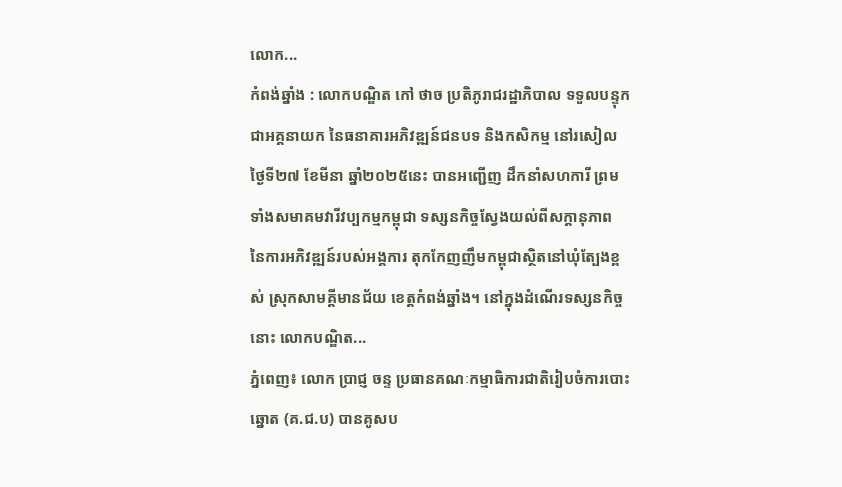លោក...
កំពង់ឆ្នាំង : លោកបណ្ឌិត កៅ ថាច ប្រតិភូរាជរដ្ឋាភិបាល ទទួលបន្ទុកជាអគ្គនាយក នៃធនាគារអភិវឌ្ឍន៍ជនបទ និងកសិកម្ម នៅរសៀលថ្ងៃទី២៧ ខែមីនា ឆ្នាំ២០២៥នេះ បានអញ្ជើញ ដឹកនាំសហការី ព្រមទាំងសមាគមវារីវប្បកម្មកម្ពុជា ទស្សនកិច្ចស្វែងយល់ពីសក្តានុភាព នៃការអភិវឌ្ឍន៍របស់អង្គការ តុកកែញញឹមកម្ពុជាស្ថិតនៅឃុំត្បែងខ្ពស់ ស្រុកសាមគ្គីមានជ័យ ខេត្តកំពង់ឆ្នាំង។ នៅក្នុងដំណើរទស្សនកិច្ចនោះ លោកបណ្ឌិត...
ភ្នំពេញ៖ លោក ប្រាជ្ញ ចន្ទ ប្រធានគណៈកម្មាធិការជាតិរៀបចំការបោះឆ្នោត (គ.ជ.ប) បានគូសប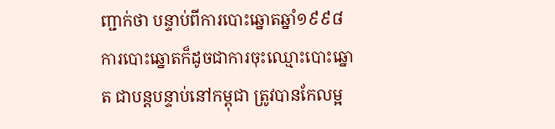ញ្ជាក់ថា បន្ទាប់ពីការបោះឆ្នោតឆ្នាំ១៩៩៨ ការបោះឆ្នោតក៏ដូចជាការចុះឈ្មោះបោះឆ្នោត ជាបន្តបន្ទាប់នៅកម្ពុជា ត្រូវបានកែលម្អ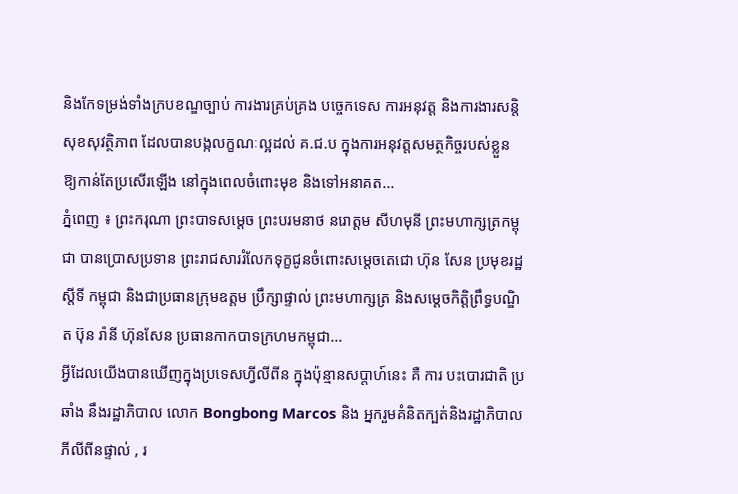និងកែទម្រង់ទាំងក្របខណ្ឌច្បាប់ ការងារគ្រប់គ្រង បច្ចេកទេស ការអនុវត្ត និងការងារសន្តិសុខសុវត្ថិភាព ដែលបានបង្កលក្ខណៈល្អដល់ គ.ជ.ប ក្នុងការអនុវត្តសមត្ថកិច្ចរបស់ខ្លួន ឱ្យកាន់តែប្រសើរឡើង នៅក្នុងពេលចំពោះមុខ និងទៅអនាគត...
ភ្នំពេញ ៖ ព្រះករុណា ព្រះបាទសម្តេច ព្រះបរមនាថ នរោត្តម សីហមុនី ព្រះមហាក្សត្រកម្ពុជា បានប្រោសប្រទាន ព្រះរាជសាររំលែកទុក្ខជូនចំពោះសម្តេចតេជោ ហ៊ុន សែន ប្រមុខរដ្ឋស្តីទី កម្ពុជា និងជាប្រធានក្រុមឧត្តម ប្រឹក្សាផ្ទាល់ ព្រះមហាក្សត្រ និងសម្តេចកិត្តិព្រឹទ្ធបណ្ឌិត ប៊ុន រ៉ានី ហ៊ុនសែន ប្រធានកាកបាទក្រហមកម្ពុជា...
អ្វីដែលយើងបានឃើញក្នុងប្រទេសហ្វីលីពីន ក្នុងប៉ុន្មានសប្តាហ៍នេះ គឺ ការ បះបោរជាតិ ប្រឆាំង នឹងរដ្ឋាភិបាល លោក Bongbong Marcos និង អ្នករួមគំនិតក្បត់និងរដ្ឋាភិបាលភីលីពីនផ្ទាល់ , រ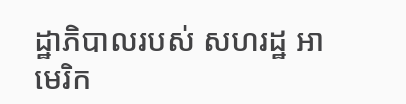ដ្ឋាភិបាលរបស់ សហរដ្ឋ អាមេរិក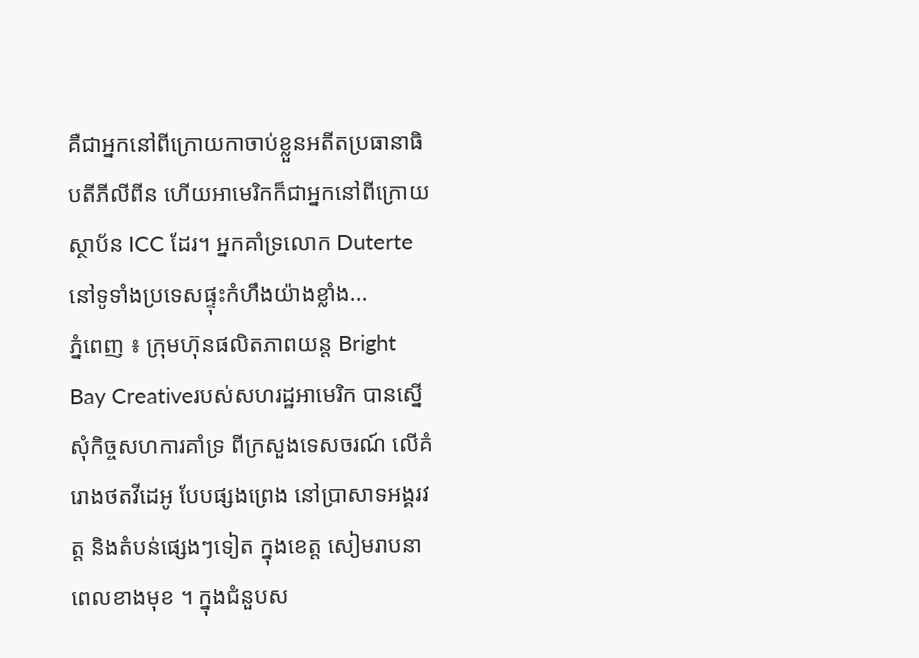គឺជាអ្នកនៅពីក្រោយកាចាប់ខ្លួនអតីតប្រធានាធិបតីភីលីពីន ហើយអាមេរិកក៏ជាអ្នកនៅពីក្រោយស្ថាប័ន ICC ដែរ។ អ្នកគាំទ្រលោក Duterte នៅទូទាំងប្រទេសផ្ទុះកំហឹងយ៉ាងខ្លាំង...
ភ្នំពេញ ៖ ក្រុមហ៊ុនផលិតភាពយន្ត Bright Bay Creativeរបស់សហរដ្ឋអាមេរិក បានស្នើសុំកិច្ចសហការគាំទ្រ ពីក្រសួងទេសចរណ៍ លើគំរោងថតវីដេអូ បែបផ្សងព្រេង នៅប្រាសាទអង្គរវត្ត និងតំបន់ផ្សេងៗទៀត ក្នុងខេត្ត សៀមរាបនា ពេលខាងមុខ ។ ក្នុងជំនួបស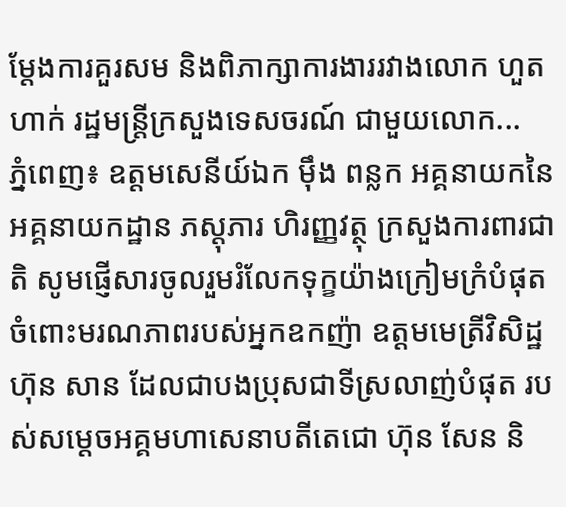ម្តែងការគួរសម និងពិភាក្សាការងាររវាងលោក ហួត ហាក់ រដ្ឋមន្ត្រីក្រសួងទេសចរណ៍ ជាមួយលោក...
ភ្នំពេញ៖ ឧត្តមសេនីយ៍ឯក ម៉ឹង ពន្លក អគ្គនាយកនៃអគ្គនាយកដ្ឋាន ភស្តុភារ ហិរញ្ញវត្ថុ ក្រសួងការពារជាតិ សូមផ្ញើសារចូលរួមរំលែកទុក្ខយ៉ាងក្រៀមក្រំបំផុត ចំពោះមរណភាពរបស់អ្នកឧកញ៉ា ឧត្ដមមេត្រីវិសិដ្ឋ ហ៊ុន សាន ដែលជាបងប្រុសជាទីស្រលាញ់បំផុត របស់សម្តេចអគ្គមហាសេនាបតីតេជោ ហ៊ុន សែន និ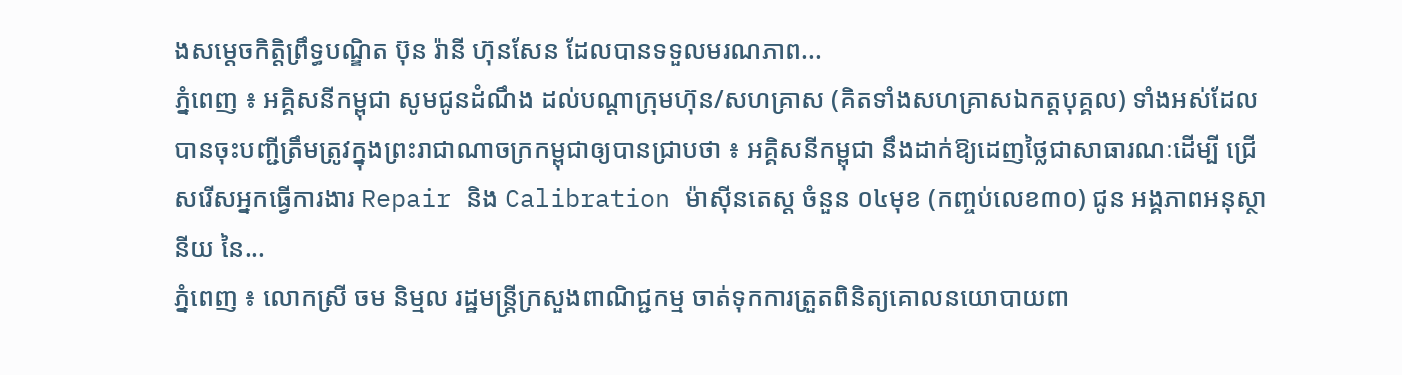ងសម្តេចកិត្តិព្រឹទ្ធបណ្ឌិត ប៊ុន រ៉ានី ហ៊ុនសែន ដែលបានទទួលមរណភាព...
ភ្នំពេញ ៖ អគ្គិសនីកម្ពុជា សូមជូនដំណឹង ដល់បណ្តាក្រុមហ៊ុន/សហគ្រាស (គិតទាំងសហគ្រាសឯកត្តបុគ្គល) ទាំងអស់ដែល បានចុះបញ្ជីត្រឹមត្រូវក្នុងព្រះរាជាណាចក្រកម្ពុជាឲ្យបានជ្រាបថា ៖ អគ្គិសនីកម្ពុជា នឹងដាក់ឱ្យដេញថ្លៃជាសាធារណៈដើម្បី ជ្រើសរើសអ្នកធ្វើការងារ Repair និង Calibration ម៉ាស៊ីនតេស្ត ចំនួន ០៤មុខ (កញ្ចប់លេខ៣០) ជូន អង្គភាពអនុស្ថានីយ នៃ...
ភ្នំពេញ ៖ លោកស្រី ចម និម្មល រដ្ឋមន្ត្រីក្រសួងពាណិជ្ជកម្ម ចាត់ទុកការត្រួតពិនិត្យគោលនយោបាយពា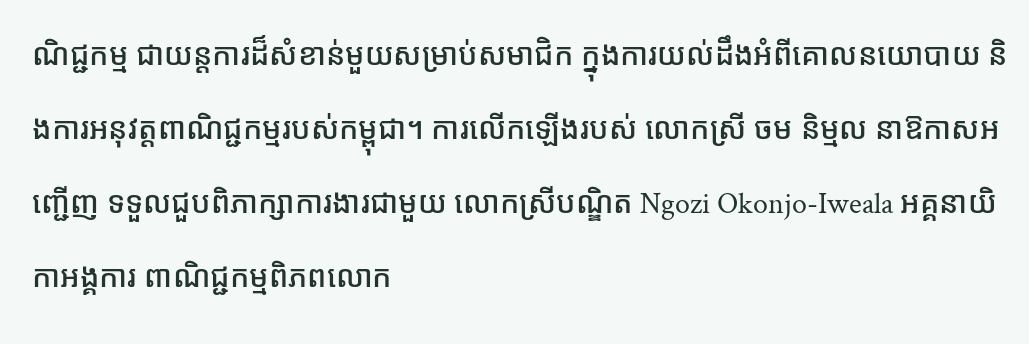ណិជ្ជកម្ម ជាយន្តការដ៏សំខាន់មួយសម្រាប់សមាជិក ក្នុងការយល់ដឹងអំពីគោលនយោបាយ និងការអនុវត្តពាណិជ្ជកម្មរបស់កម្ពុជា។ ការលើកឡើងរបស់ លោកស្រី ចម និម្មល នាឱកាសអញ្ជើញ ទទួលជួបពិភាក្សាការងារជាមួយ លោកស្រីបណ្ឌិត Ngozi Okonjo-Iweala អគ្គនាយិកាអង្គការ ពាណិជ្ជកម្មពិភពលោក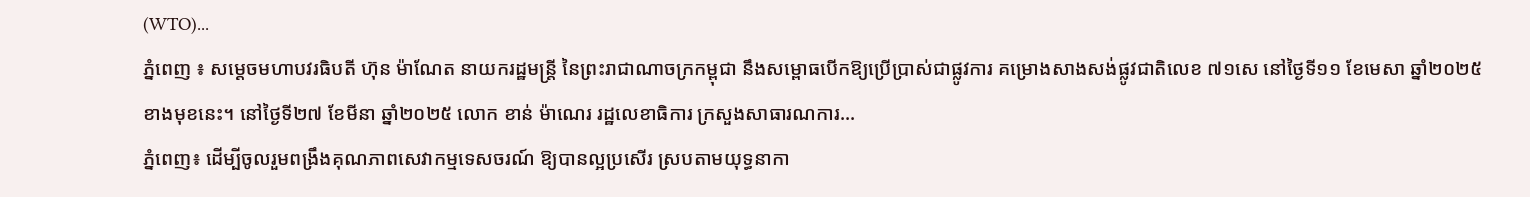(WTO)...
ភ្នំពេញ ៖ សម្តេចមហាបវរធិបតី ហ៊ុន ម៉ាណែត នាយករដ្ឋមន្ត្រី នៃព្រះរាជាណាចក្រកម្ពុជា នឹងសម្ពោធបើកឱ្យប្រើប្រាស់ជាផ្លូវការ គម្រោងសាងសង់ផ្លូវជាតិលេខ ៧១សេ នៅថ្ងៃទី១១ ខែមេសា ឆ្នាំ២០២៥ ខាងមុខនេះ។ នៅថ្ងៃទី២៧ ខែមីនា ឆ្នាំ២០២៥ លោក ខាន់ ម៉ាណេរ រដ្ឋលេខាធិការ ក្រសួងសាធារណការ...
ភ្នំពេញ៖ ដើម្បីចូលរួមពង្រឹងគុណភាពសេវាកម្មទេសចរណ៍ ឱ្យបានល្អប្រសើរ ស្របតាមយុទ្ធនាកា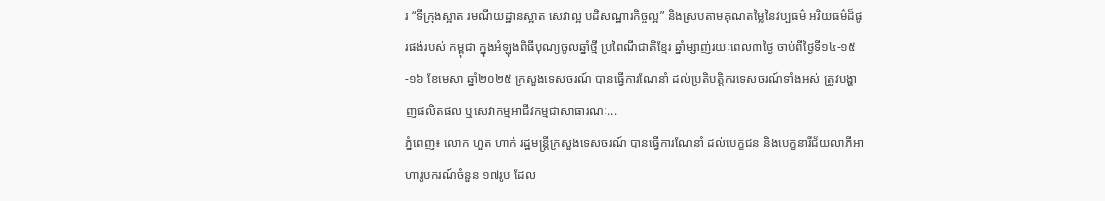រ “ទីក្រុងស្អាត រមណីយដ្ឋានស្អាត សេវាល្អ បដិសណ្ឋារកិច្ចល្អ” និងស្របតាមគុណតម្លៃនៃវប្បធម៌ អរិយធម៌ដ៏ផូរផង់របស់ កម្ពុជា ក្នុងអំឡុងពិធីបុណ្យចូលឆ្នាំថ្មី ប្រពៃណីជាតិខ្មែរ ឆ្នាំម្សាញ់រយៈពេល៣ថ្ងៃ ចាប់ពីថ្ងៃទី១៤-១៥-១៦ ខែមេសា ឆ្នាំ២០២៥ ក្រសួងទេសចរណ៍ បានធ្វើការណែនាំ ដល់ប្រតិបត្តិករទេសចរណ៍ទាំងអស់ ត្រូវបង្ហាញផលិតផល ឬសេវាកម្មអាជីវកម្មជាសាធារណៈ...
ភ្នំពេញ៖ លោក ហួត ហាក់ រដ្ឋមន្ត្រីក្រសួងទេសចរណ៍ បានធ្វើការណែនាំ ដល់បេក្ខជន និងបេក្ខនារីជ័យលាភីអាហារូបករណ៍ចំនួន ១៧រូប ដែល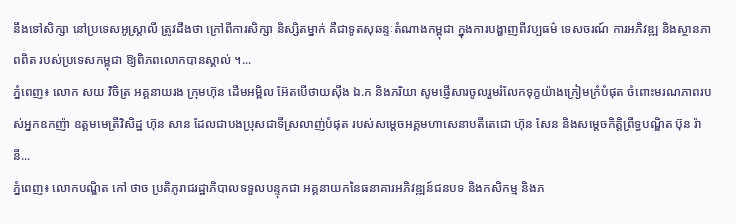នឹងទៅសិក្សា នៅប្រទេសអូស្ត្រាលី ត្រូវដឹងថា ក្រៅពីការសិក្សា និស្សិតម្នាក់ គឺជាទូតសុឆន្ទៈតំណាងកម្ពុជា ក្នុងការបង្ហាញពីវប្បធម៌ ទេសចរណ៍ ការអភិវឌ្ឍ និងស្ថានភាពពិត របស់ប្រទេសកម្ពុជា ឱ្យពិភពលោកបានស្គាល់ ។...
ភ្នំពេញ៖ លោក សយ វិចិត្រ អគ្គនាយរង ក្រុមហ៊ុន ដើមអម្ពិល អ៊ែតបើថាយស៊ីង ឯ.ក និងភរិយា សូមផ្ញើសារចូលរួមរំលែកទុក្ខយ៉ាងក្រៀមក្រំបំផុត ចំពោះមរណភាពរបស់អ្នកឧកញ៉ា ឧត្ដមមេត្រីវិសិដ្ឋ ហ៊ុន សាន ដែលជាបងប្រុសជាទីស្រលាញ់បំផុត របស់សម្តេចអគ្គមហាសេនាបតីតេជោ ហ៊ុន សែន និងសម្តេចកិត្តិព្រឹទ្ធបណ្ឌិត ប៊ុន រ៉ានី...
ភ្នំពេញ៖ លោកបណ្ឌិត កៅ ថាច ប្រតិភូរាជរដ្ឋាភិបាលទទួលបន្ទុកជា អគ្គនាយកនៃធនាគារអភិវឌ្ឍន៍ជនបទ និងកសិកម្ម និងភ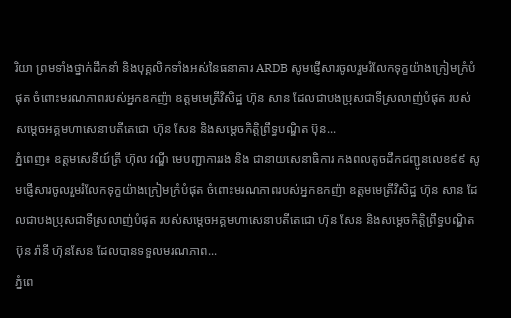រិយា ព្រមទាំងថ្នាក់ដឹកនាំ និងបុគ្គលិកទាំងអស់នៃធនាគារ ARDB សូមផ្ញើសារចូលរួមរំលែកទុក្ខយ៉ាងក្រៀមក្រំបំផុត ចំពោះមរណភាពរបស់អ្នកឧកញ៉ា ឧត្ដមមេត្រីវិសិដ្ឋ ហ៊ុន សាន ដែលជាបងប្រុសជាទីស្រលាញ់បំផុត របស់សម្តេចអគ្គមហាសេនាបតីតេជោ ហ៊ុន សែន និងសម្តេចកិត្តិព្រឹទ្ធបណ្ឌិត ប៊ុន...
ភ្នំពេញ៖ ឧត្តមសេនីយ៍ត្រី ហ៊ុល វណ្ឌី មេបញ្ជាការរង និង ជានាយសេនាធិការ កងពលតូចដឹកជញ្ជូនលេខ៩៩ សូមផ្ញើសារចូលរួមរំលែកទុក្ខយ៉ាងក្រៀមក្រំបំផុត ចំពោះមរណភាពរបស់អ្នកឧកញ៉ា ឧត្ដមមេត្រីវិសិដ្ឋ ហ៊ុន សាន ដែលជាបងប្រុសជាទីស្រលាញ់បំផុត របស់សម្តេចអគ្គមហាសេនាបតីតេជោ ហ៊ុន សែន និងសម្តេចកិត្តិព្រឹទ្ធបណ្ឌិត ប៊ុន រ៉ានី ហ៊ុនសែន ដែលបានទទួលមរណភាព...
ភ្នំពេ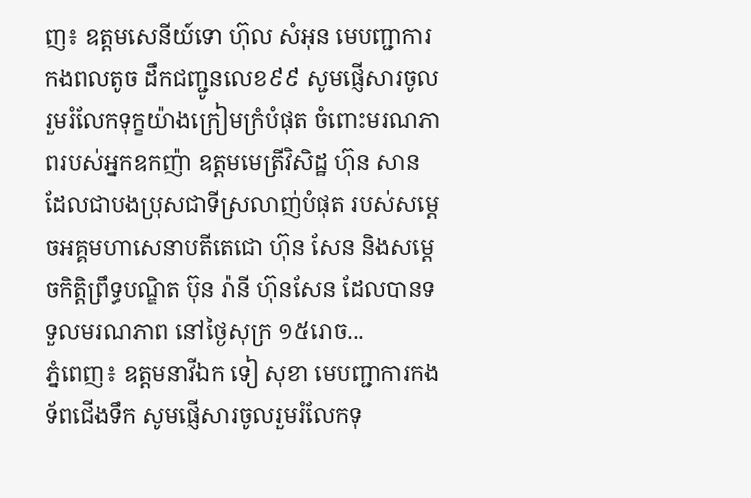ញ៖ ឧត្តមសេនីយ៍ទោ ហ៊ុល សំអុន មេបញ្ជាការកងពលតូច ដឹកជញ្ជូនលេខ៩៩ សូមផ្ញើសារចូលរួមរំលែកទុក្ខយ៉ាងក្រៀមក្រំបំផុត ចំពោះមរណភាពរបស់អ្នកឧកញ៉ា ឧត្ដមមេត្រីវិសិដ្ឋ ហ៊ុន សាន ដែលជាបងប្រុសជាទីស្រលាញ់បំផុត របស់សម្តេចអគ្គមហាសេនាបតីតេជោ ហ៊ុន សែន និងសម្តេចកិត្តិព្រឹទ្ធបណ្ឌិត ប៊ុន រ៉ានី ហ៊ុនសែន ដែលបានទទួលមរណភាព នៅថ្ងៃសុក្រ ១៥រោច...
ភ្នំពេញ៖ ឧត្តមនាវីឯក ទៀ សុខា មេបញ្ជាការកងទ័ពជើងទឹក សូមផ្ញើសារចូលរួមរំលែកទុ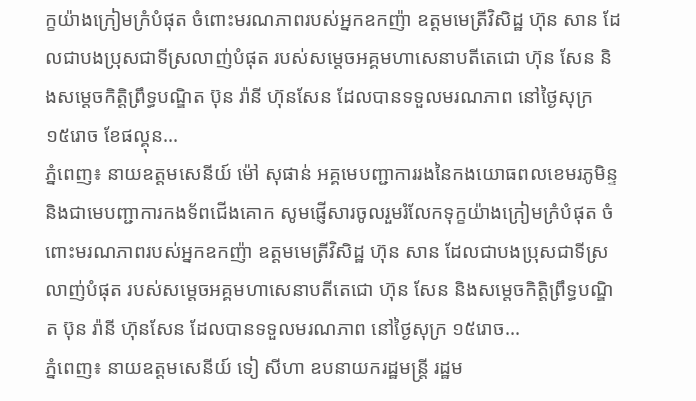ក្ខយ៉ាងក្រៀមក្រំបំផុត ចំពោះមរណភាពរបស់អ្នកឧកញ៉ា ឧត្ដមមេត្រីវិសិដ្ឋ ហ៊ុន សាន ដែលជាបងប្រុសជាទីស្រលាញ់បំផុត របស់សម្តេចអគ្គមហាសេនាបតីតេជោ ហ៊ុន សែន និងសម្តេចកិត្តិព្រឹទ្ធបណ្ឌិត ប៊ុន រ៉ានី ហ៊ុនសែន ដែលបានទទួលមរណភាព នៅថ្ងៃសុក្រ ១៥រោច ខែផល្គុន...
ភ្នំពេញ៖ នាយឧត្តមសេនីយ៍ ម៉ៅ សុផាន់ អគ្គមេបញ្ជាការរងនៃកងយោធពលខេមរភូមិន្ទ និងជាមេបញ្ជាការកងទ័ពជើងគោក សូមផ្ញើសារចូលរួមរំលែកទុក្ខយ៉ាងក្រៀមក្រំបំផុត ចំពោះមរណភាពរបស់អ្នកឧកញ៉ា ឧត្ដមមេត្រីវិសិដ្ឋ ហ៊ុន សាន ដែលជាបងប្រុសជាទីស្រលាញ់បំផុត របស់សម្តេចអគ្គមហាសេនាបតីតេជោ ហ៊ុន សែន និងសម្តេចកិត្តិព្រឹទ្ធបណ្ឌិត ប៊ុន រ៉ានី ហ៊ុនសែន ដែលបានទទួលមរណភាព នៅថ្ងៃសុក្រ ១៥រោច...
ភ្នំពេញ៖ នាយឧត្តមសេនីយ៍ ទៀ សីហា ឧបនាយករដ្ឋមន្រ្តី រដ្ឋម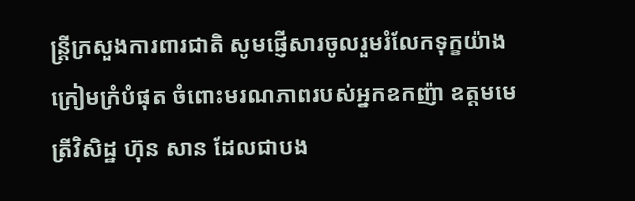ន្រ្តីក្រសួងការពារជាតិ សូមផ្ញើសារចូលរួមរំលែកទុក្ខយ៉ាងក្រៀមក្រំបំផុត ចំពោះមរណភាពរបស់អ្នកឧកញ៉ា ឧត្ដមមេត្រីវិសិដ្ឋ ហ៊ុន សាន ដែលជាបង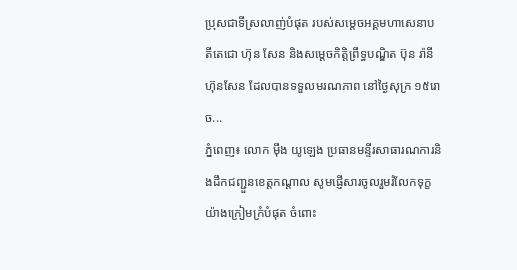ប្រុសជាទីស្រលាញ់បំផុត របស់សម្តេចអគ្គមហាសេនាបតីតេជោ ហ៊ុន សែន និងសម្តេចកិត្តិព្រឹទ្ធបណ្ឌិត ប៊ុន រ៉ានី ហ៊ុនសែន ដែលបានទទួលមរណភាព នៅថ្ងៃសុក្រ ១៥រោច...
ភ្នំពេញ៖ លោក ម៉ឹង យូឡេង ប្រធានមន្ទីរសាធារណការនិងដឹកជញ្ជួនខេត្តកណ្ដាល សូមផ្ញើសារចូលរួមរំលែកទុក្ខយ៉ាងក្រៀមក្រំបំផុត ចំពោះ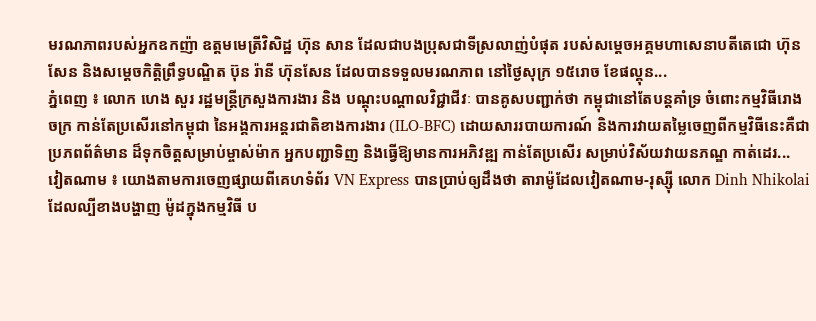មរណភាពរបស់អ្នកឧកញ៉ា ឧត្ដមមេត្រីវិសិដ្ឋ ហ៊ុន សាន ដែលជាបងប្រុសជាទីស្រលាញ់បំផុត របស់សម្តេចអគ្គមហាសេនាបតីតេជោ ហ៊ុន សែន និងសម្តេចកិត្តិព្រឹទ្ធបណ្ឌិត ប៊ុន រ៉ានី ហ៊ុនសែន ដែលបានទទួលមរណភាព នៅថ្ងៃសុក្រ ១៥រោច ខែផល្គុន...
ភ្នំពេញ ៖ លោក ហេង សួរ រដ្ឋមន្ត្រីក្រសួងការងារ និង បណ្តុះបណ្តាលវិជ្ជាជីវៈ បានគូសបញ្ជាក់ថា កម្ពុជានៅតែបន្តគាំទ្រ ចំពោះកម្មវិធីរោងចក្រ កាន់តែប្រសើរនៅកម្ពុជា នៃអង្គការអន្តរជាតិខាងការងារ (ILO-BFC) ដោយសាររបាយការណ៍ និងការវាយតម្លៃចេញពីកម្មវិធីនេះគឺជាប្រភពព័ត៌មាន ដ៏ទុកចិត្តសម្រាប់ម្ចាស់ម៉ាក អ្នកបញ្ជាទិញ និងធ្វើឱ្យមានការអភិវឌ្ឍ កាន់តែប្រសើរ សម្រាប់វិស័យវាយនភណ្ឌ កាត់ដេរ...
វៀតណាម ៖ យោងតាមការចេញផ្សាយពីគេហទំព័រ VN Express បានប្រាប់ឲ្យដឹងថា តារាម៉ូដែលវៀតណាម-រុស្ស៊ី លោក Dinh Nhikolai ដែលល្បីខាងបង្ហាញ ម៉ូដក្នុងកម្មវិធី ប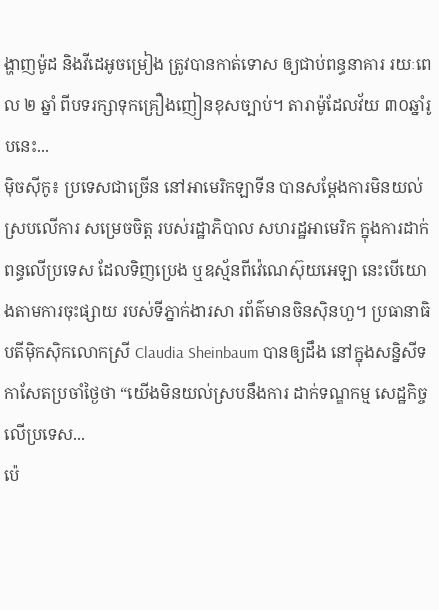ង្ហាញម៉ូដ និងវីដេអូចម្រៀង ត្រូវបានកាត់ទោស ឲ្យជាប់ពន្ធនាគារ រយៈពេល ២ ឆ្នាំ ពីបទរក្សាទុកគ្រឿងញៀនខុសច្បាប់។ តារាម៉ូដែលវ័យ ៣០ឆ្នាំរូបនេះ...
ម៉ិចស៊ីកូ៖ ប្រទេសជាច្រើន នៅអាមេរិកឡាទីន បានសម្តែងការមិនយល់ ស្របលើការ សម្រេចចិត្ត របស់រដ្ឋាភិបាល សហរដ្ឋអាមេរិក ក្នុងការដាក់ពន្ធលើប្រទេស ដែលទិញប្រេង ឬឧស្ម័នពីវ៉េណេស៊ុយអេឡា នេះបើយោងតាមការចុះផ្សាយ របស់ទីភ្នាក់ងារសា រព័ត៌មានចិនស៊ិនហួ។ ប្រធានាធិបតីម៉ិកស៊ិកលោកស្រី Claudia Sheinbaum បានឲ្យដឹង នៅក្នុងសន្និសីទកាសែតប្រចាំថ្ងៃថា “យើងមិនយល់ស្របនឹងការ ដាក់ទណ្ឌកម្ម សេដ្ឋកិច្ចលើប្រទេស...
ប៉េ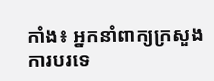កាំង៖ អ្នកនាំពាក្យក្រសួង ការបរទេ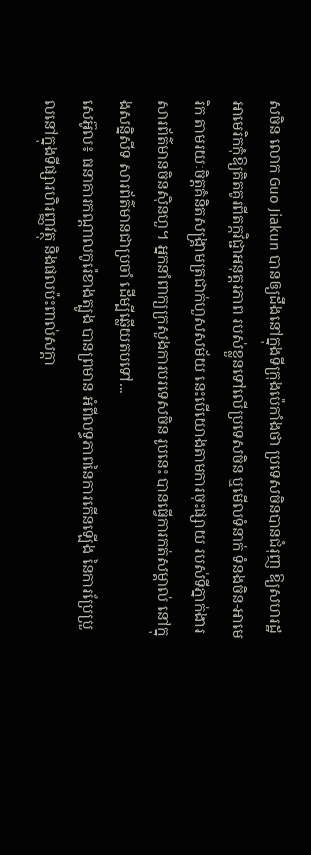សចិន លោក Guo Jiakun បានឲ្យដឹងនៅក្នុងទីក្រុងប៉េកាំងថា ប្រទេសចិនបានជំរុញ ឱ្យសហរដ្ឋអាមេរិកកុំឱ្យគិតគូរពីតក្កវិជ្ជាអនុត្តរភាព របស់ខ្លួនទៅលើប្រទេសចិន ឬមើលទំនាក់ ទំនងចិន-អាមេរិក តាមរយៈចិត្តគំនិតសង្រ្គាមត្រជាក់ហួសសម័យ នេះបើយោងតាមការចុះផ្សាយ របស់ទីភ្នាក់ងារ សារព័ត៌មានចិនស៊ិនហួ។ អ្នកនាំពាក្យក្រសួងការបរទេសចិន រូបនេះ បានធ្វើការកត់សម្គាល់ នៅក្នុងសន្និសីទ សារព័ត៌មានជាប្រចាំ ដើម្បីឆ្លើយតបទៅ...
សេអ៊ូល៖ ធនាគារកណ្តាលកូរ៉េខាងត្បូង បានព្រមាន អំពីលទ្ធភាពនៃការកើនឡើង នៃការប្រែប្រួលនៅក្នុងទីផ្សារហិរញ្ញវត្ថុ និងផលប៉ះពាល់សក្តា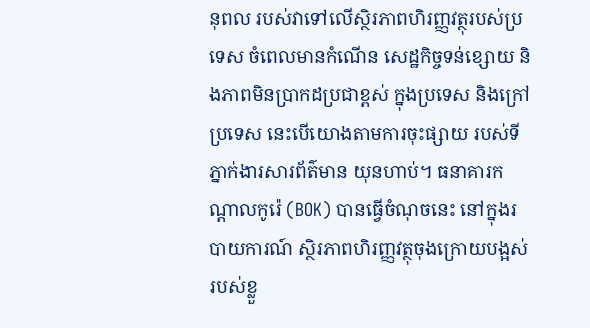នុពល របស់វាទៅលើស្ថិរភាពហិរញ្ញវត្ថុរបស់ប្រទេស ចំពេលមានកំណើន សេដ្ឋកិច្ចទន់ខ្សោយ និងភាពមិនប្រាកដប្រជាខ្ពស់ ក្នុងប្រទេស និងក្រៅប្រទេស នេះបើយោងតាមការចុះផ្សាយ របស់ទីភ្នាក់ងារសារព័ត៌មាន យុនហាប់។ ធនាគារកណ្តាលកូរ៉េ (BOK) បានធ្វើចំណុចនេះ នៅក្នុងរបាយការណ៍ ស្ថិរភាពហិរញ្ញវត្ថុចុងក្រោយបង្អស់របស់ខ្លួ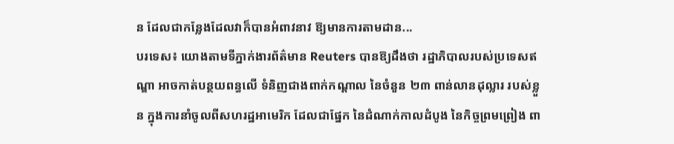ន ដែលជាកន្លែងដែលវាក៏បានអំពាវនាវ ឱ្យមានការតាមដាន...
បរទេស៖ យោងតាមទីភ្នាក់ងារព័ត៌មាន Reuters បានឱ្យដឹងថា រដ្ឋាភិបាលរបស់ប្រទេសឥណ្ឌា អាចកាត់បន្ថយពន្ធលើ ទំនិញជាងពាក់កណ្តាល នៃចំនួន ២៣ ពាន់លានដុល្លារ របស់ខ្លួន ក្នុងការនាំចូលពីសហរដ្ឋអាមេរិក ដែលជាផ្នែក នៃដំណាក់កាលដំបូង នៃកិច្ចព្រមព្រៀង ពា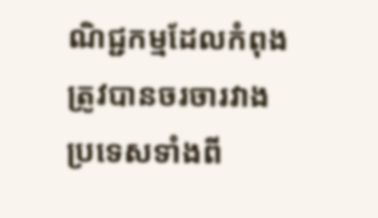ណិជ្ជកម្មដែលកំពុង ត្រូវបានចរចារវាងប្រទេសទាំងពី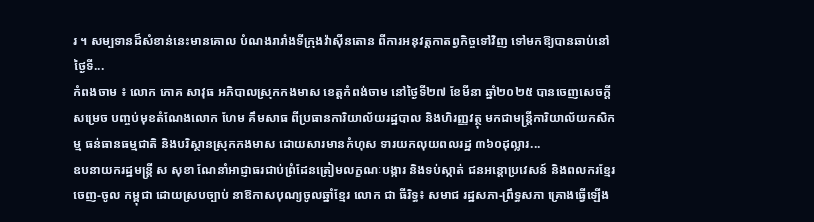រ ។ សម្បទានដ៏សំខាន់នេះមានគោល បំណងរារាំងទីក្រុងវ៉ាស៊ីនតោន ពីការអនុវត្តកាតព្វកិច្ចទៅវិញ ទៅមកឱ្យបានឆាប់នៅថ្ងៃទី...
កំពងចាម ៖ លោក ភោគ សាវុធ អភិបាលស្រុកកងមាស ខេត្តកំពង់ចាម នៅថ្ងៃទី២៧ ខែមីនា ឆ្នាំ២០២៥ បានចេញសេចក្តីសម្រេច បញ្ចប់មុខតំណែងលោក ហែម គឹមសាធ ពីប្រធានការិយាល័យរដ្ឋបាល និងហិរញ្ញវត្ថុ មកជាមន្ដ្រីការិយាល័យកសិកម្ម ធន់ធានធម្មជាតិ និងបរិស្ថានស្រុកកងមាស ដោយសារមានកំហុស ទារយកលុយពលរដ្ឋ ៣៦០ដុល្លារ...
ឧបនាយករដ្ឋមន្ត្រី ស សុខា ណែនាំអាជ្ញាធរជាប់ព្រំដែនត្រៀមលក្ខណៈបង្ការ និងទប់ស្កាត់ ជនអន្ដោប្រវេសន៍ និងពលករខ្មែរ ចេញ-ចូល កម្ពុជា ដោយស្របច្បាប់ នាឱកាសបុណ្យចូលឆ្នាំខ្មែរ លោក ជា ធីរិទ្ធ៖ សមាជ រដ្ឋសភា-ព្រឹទ្ធសភា គ្រោងធ្វើឡើង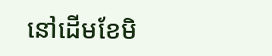នៅដើមខែមិ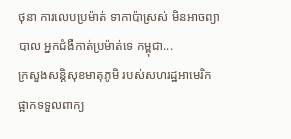ថុនា ការលេបប្រម៉ាត់ ទាកាប៉ាស្រស់ មិនអាចព្យាបាល អ្នកជំងឺកាត់ប្រម៉ាត់ទេ កម្ពុជា...
ក្រសួងសន្តិសុខមាតុភូមិ របស់សហរដ្ឋអាមេរិក ផ្អាកទទួលពាក្យ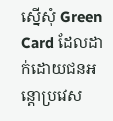ស្នើសុំ Green Card ដែលដាក់ដោយជនអន្តោប្រវេស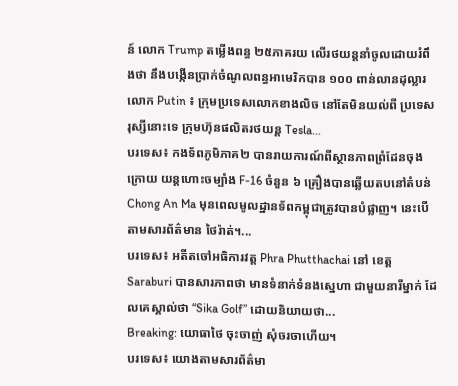ន៍ លោក Trump តម្លើងពន្ធ ២៥ភាគរយ លើរថយន្តនាំចូលដោយរំពឹងថា នឹងបង្កើនប្រាក់ចំណូលពន្ធអាមេរិកបាន ១០០ ពាន់លានដុល្លារ លោក Putin ៖ ក្រុមប្រទេសលោកខាងលិច នៅតែមិនយល់ពី ប្រទេសរុស្សីនោះទេ ក្រុមហ៊ុនផលិតរថយន្ត Tesla...
បរទេស៖ កងទ័ពភូមិភាគ២ បានរាយការណ៍ពីស្ថានភាពព្រំដែនចុងក្រោយ យន្តហោះចម្បាំង F-16 ចំនួន ៦ គ្រឿងបានឆ្លើយតបនៅតំបន់ Chong An Ma មុនពេលមូលដ្ឋានទ័ពកម្ពុជាត្រូវបានបំផ្លាញ។ នេះបើតាមសារព័ត៌មាន ថៃរ៉ាត់។...
បរទេស៖ អតីតចៅអធិការវត្ត Phra Phutthachai នៅ ខេត្ត Saraburi បានសារភាពថា មានទំនាក់ទំនងស្នេហា ជាមួយនារីម្នាក់ ដែលគេស្គាល់ថា “Sika Golf” ដោយនិយាយថា...
Breaking: យោធាថៃ ចុះចាញ់ សុំចរចាហើយ។
បរទេស៖ យោងតាមសារព័ត៌មា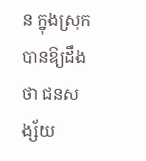ន ក្នុងស្រុកបានឱ្យដឹងថា ជនសង្ស័យ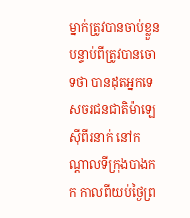ម្នាក់ត្រូវបានចាប់ខ្លួន បន្ទាប់ពីត្រូវបានចោទថា បានដុតអ្នកទេសចរជនជាតិម៉ាឡេស៊ីពីរនាក់ នៅកណ្តាលទីក្រុងបាងកក កាលពីយប់ថ្ងៃព្រ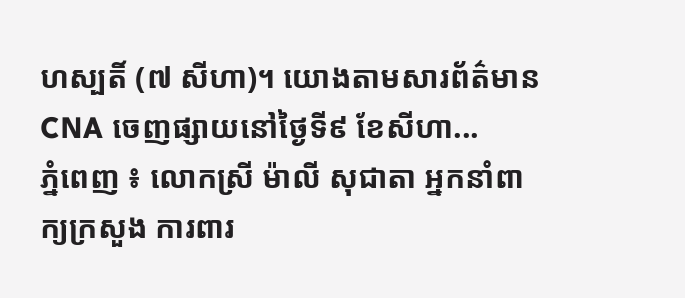ហស្បតិ៍ (៧ សីហា)។ យោងតាមសារព័ត៌មាន CNA ចេញផ្សាយនៅថ្ងៃទី៩ ខែសីហា...
ភ្នំពេញ ៖ លោកស្រី ម៉ាលី សុជាតា អ្នកនាំពាក្យក្រសួង ការពារ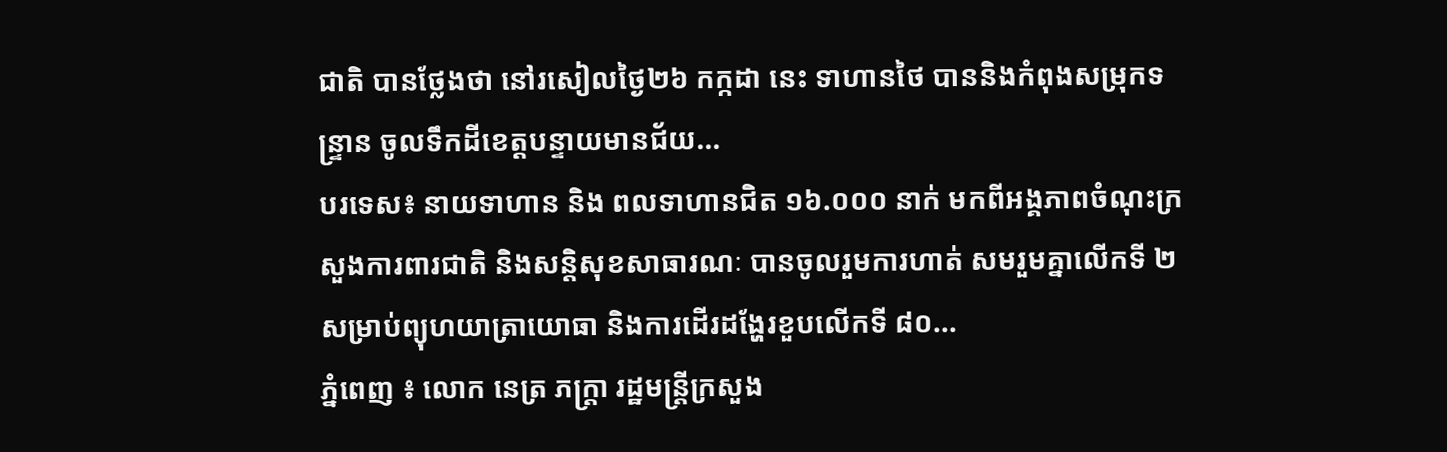ជាតិ បានថ្លែងថា នៅរសៀលថ្ងៃ២៦ កក្កដា នេះ ទាហានថៃ បាននិងកំពុងសម្រុកទន្ទ្រាន ចូលទឹកដីខេត្តបន្ទាយមានជ័យ...
បរទេស៖ នាយទាហាន និង ពលទាហានជិត ១៦.០០០ នាក់ មកពីអង្គភាពចំណុះក្រសួងការពារជាតិ និងសន្តិសុខសាធារណៈ បានចូលរួមការហាត់ សមរួមគ្នាលើកទី ២ សម្រាប់ព្យុហយាត្រាយោធា និងការដើរដង្ហែរខួបលើកទី ៨០...
ភ្នំពេញ ៖ លោក នេត្រ ភក្រ្តា រដ្ឋមន្រ្តីក្រសួង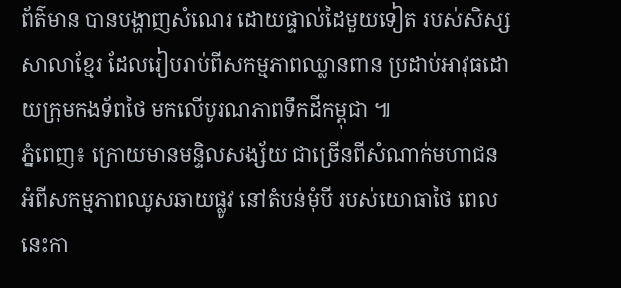ព័ត៌មាន បានបង្ហាញសំណេរ ដោយផ្ទាល់ដៃមួយទៀត របស់សិស្សសាលាខ្មែរ ដែលរៀបរាប់ពីសកម្មភាពឈ្លានពាន ប្រដាប់អាវុធដោយក្រុមកងទ័ពថៃ មកលើបូរណភាពទឹកដីកម្ពុជា ៕
ភ្នំពេញ៖ ក្រោយមានមន្ទិលសង្ស័យ ជាច្រើនពីសំណាក់មហាជន អំពីសកម្មភាពឈូសឆាយផ្លូវ នៅតំបន់មុំបី របស់យោធាថៃ ពេលនេះកា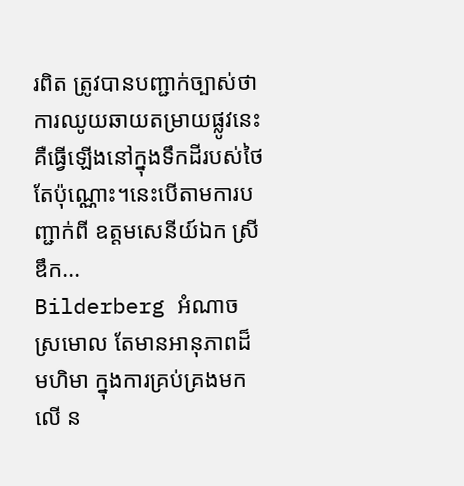រពិត ត្រូវបានបញ្ជាក់ច្បាស់ថា ការឈូយឆាយតម្រាយផ្លូវនេះ គឺធ្វើឡើងនៅក្នុងទឹកដីរបស់ថៃ តែប៉ុណ្ណោះ។នេះបើតាមការបញ្ជាក់ពី ឧត្តមសេនីយ៍ឯក ស្រី ឌឹក...
Bilderberg អំណាចស្រមោល តែមានអានុភាពដ៏មហិមា ក្នុងការគ្រប់គ្រងមកលើ ន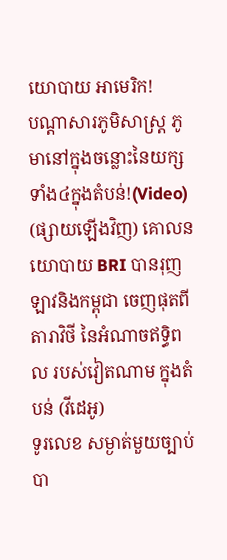យោបាយ អាមេរិក!
បណ្ដាសារភូមិសាស្រ្ត ភូមានៅក្នុងចន្លោះនៃយក្សទាំង៤ក្នុងតំបន់!(Video)
(ផ្សាយឡើងវិញ) គោលនយោបាយ BRI បានរុញ ឡាវនិងកម្ពុជា ចេញផុតពីតារាវិថី នៃអំណាចឥទ្ធិពល របស់វៀតណាម ក្នុងតំបន់ (វីដេអូ)
ទូរលេខ សម្ងាត់មួយច្បាប់ បា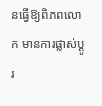នធ្វើឱ្យពិភពលោក មានការផ្លាស់ប្ដូរ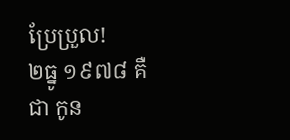ប្រែប្រួល!
២ធ្នូ ១៩៧៨ គឺជា កូន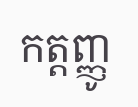កត្តញ្ញូ